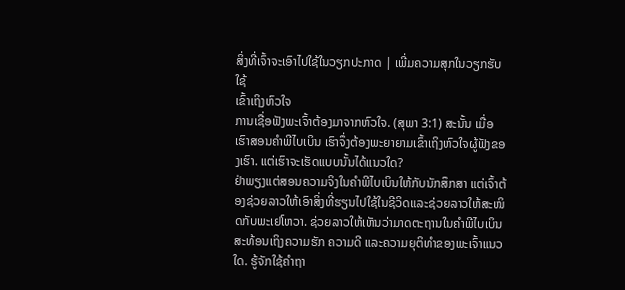ສິ່ງທີ່ເຈົ້າຈະເອົາໄປໃຊ້ໃນວຽກປະກາດ | ເພີ່ມຄວາມສຸກໃນວຽກຮັບໃຊ້
ເຂົ້າເຖິງຫົວໃຈ
ການເຊື່ອຟັງພະເຈົ້າຕ້ອງມາຈາກຫົວໃຈ. (ສຸພາ 3:1) ສະນັ້ນ ເມື່ອເຮົາສອນຄຳພີໄບເບິນ ເຮົາຈຶ່ງຕ້ອງພະຍາຍາມເຂົ້າເຖິງຫົວໃຈຜູ້ຟັງຂອງເຮົາ. ແຕ່ເຮົາຈະເຮັດແບບນັ້ນໄດ້ແນວໃດ?
ຢ່າພຽງແຕ່ສອນຄວາມຈິງໃນຄຳພີໄບເບິນໃຫ້ກັບນັກສຶກສາ ແຕ່ເຈົ້າຕ້ອງຊ່ວຍລາວໃຫ້ເອົາສິ່ງທີ່ຮຽນໄປໃຊ້ໃນຊີວິດແລະຊ່ວຍລາວໃຫ້ສະໜິດກັບພະເຢໂຫວາ. ຊ່ວຍລາວໃຫ້ເຫັນວ່າມາດຕະຖານໃນຄຳພີໄບເບິນສະທ້ອນເຖິງຄວາມຮັກ ຄວາມດີ ແລະຄວາມຍຸຕິທຳຂອງພະເຈົ້າແນວໃດ. ຮູ້ຈັກໃຊ້ຄຳຖາ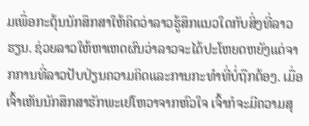ມເພື່ອກະຕຸ້ນນັກສຶກສາໃຫ້ຄິດວ່າລາວຮູ້ສຶກແນວໃດກັບສິ່ງທີ່ລາວຮຽນ. ຊ່ວຍລາວໃຫ້ຫາເຫດຜົນວ່າລາວຈະໄດ້ປະໂຫຍດຫຍັງແດ່ຈາກການທີ່ລາວປັບປ່ຽນຄວາມຄິດແລະການກະທຳທີ່ບໍ່ຖືກຕ້ອງ. ເມື່ອເຈົ້າເຫັນນັກສຶກສາຮັກພະເຢໂຫວາຈາກຫົວໃຈ ເຈົ້າກໍຈະມີຄວາມສຸ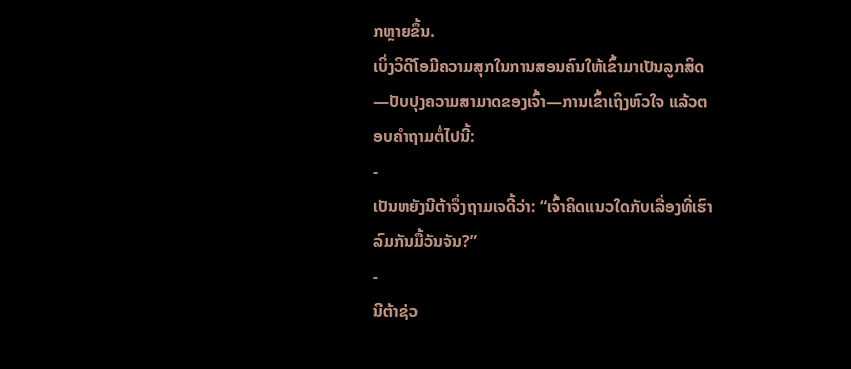ກຫຼາຍຂຶ້ນ.
ເບິ່ງວິດີໂອມີຄວາມສຸກໃນການສອນຄົນໃຫ້ເຂົ້າມາເປັນລູກສິດ—ປັບປຸງຄວາມສາມາດຂອງເຈົ້າ—ການເຂົ້າເຖິງຫົວໃຈ ແລ້ວຕອບຄຳຖາມຕໍ່ໄປນີ້:
-
ເປັນຫຍັງນີຕ້າຈຶ່ງຖາມເຈດີ້ວ່າ: “ເຈົ້າຄິດແນວໃດກັບເລື່ອງທີ່ເຮົາລົມກັນມື້ວັນຈັນ?”
-
ນີຕ້າຊ່ວ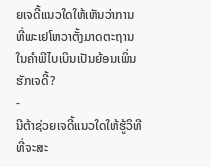ຍເຈດີ້ແນວໃດໃຫ້ເຫັນວ່າການທີ່ພະເຢໂຫວາຕັ້ງມາດຕະຖານໃນຄຳພີໄບເບິນເປັນຍ້ອນເພິ່ນຮັກເຈດີ້?
-
ນີຕ້າຊ່ວຍເຈດີ້ແນວໃດໃຫ້ຮູ້ວິທີທີ່ຈະສະ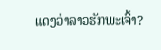ແດງວ່າລາວຮັກພະເຈົ້າ?